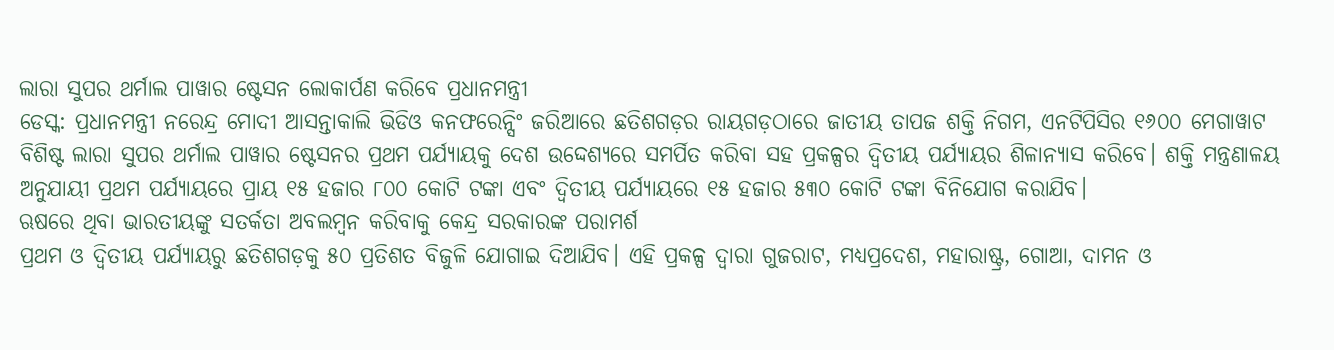ଲାରା ସୁପର ଥର୍ମାଲ ପାୱାର ଷ୍ଟେସନ ଲୋକାର୍ପଣ କରିବେ ପ୍ରଧାନମନ୍ତ୍ରୀ
ଡେସ୍କ: ପ୍ରଧାନମନ୍ତ୍ରୀ ନରେନ୍ଦ୍ର ମୋଦୀ ଆସନ୍ତାକାଲି ଭିଡିଓ କନଫରେନ୍ସିଂ ଜରିଆରେ ଛତିଶଗଡ଼ର ରାୟଗଡ଼ଠାରେ ଜାତୀୟ ତାପଜ ଶକ୍ତି ନିଗମ, ଏନଟିପିସିର ୧୬୦୦ ମେଗାୱାଟ ବିଶିଷ୍ଟ ଲାରା ସୁପର ଥର୍ମାଲ ପାୱାର ଷ୍ଟେସନର ପ୍ରଥମ ପର୍ଯ୍ୟାୟକୁ ଦେଶ ଉଦ୍ଦେଶ୍ୟରେ ସମର୍ପିତ କରିବା ସହ ପ୍ରକଳ୍ପର ଦ୍ୱିତୀୟ ପର୍ଯ୍ୟାୟର ଶିଳାନ୍ୟାସ କରିବେ। ଶକ୍ତି ମନ୍ତ୍ରଣାଳୟ ଅନୁଯାୟୀ ପ୍ରଥମ ପର୍ଯ୍ୟାୟରେ ପ୍ରାୟ ୧୫ ହଜାର ୮୦୦ କୋଟି ଟଙ୍କା ଏବଂ ଦ୍ୱିତୀୟ ପର୍ଯ୍ୟାୟରେ ୧୫ ହଜାର ୫୩୦ କୋଟି ଟଙ୍କା ବିନିଯୋଗ କରାଯିବ।
ଋଷରେ ଥିବା ଭାରତୀୟଙ୍କୁ ସତର୍କତା ଅବଲମ୍ବନ କରିବାକୁ କେନ୍ଦ୍ର ସରକାରଙ୍କ ପରାମର୍ଶ
ପ୍ରଥମ ଓ ଦ୍ବିତୀୟ ପର୍ଯ୍ୟାୟରୁ ଛତିଶଗଡ଼କୁ ୫୦ ପ୍ରତିଶତ ବିଜୁଳି ଯୋଗାଇ ଦିଆଯିବ। ଏହି ପ୍ରକଳ୍ପ ଦ୍ୱାରା ଗୁଜରାଟ, ମଧ୍ୟପ୍ରଦେଶ, ମହାରାଷ୍ଟ୍ର, ଗୋଆ, ଦାମନ ଓ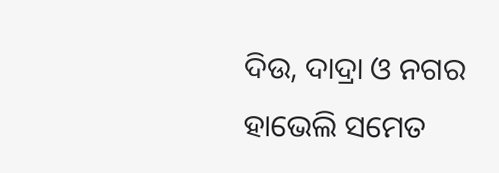ଦିଉ, ଦାଦ୍ରା ଓ ନଗର ହାଭେଲି ସମେତ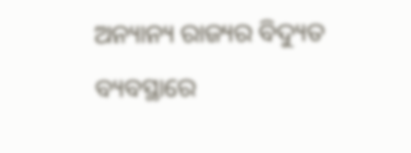ଅନ୍ୟାନ୍ୟ ରାଜ୍ୟର ବିଦ୍ୟୁତ ବ୍ୟବସ୍ଥାରେ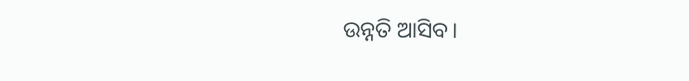ଉନ୍ନତି ଆସିବ।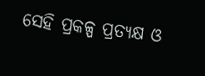ସେହି ପ୍ରକଳ୍ପ ପ୍ରତ୍ୟକ୍ଷ ଓ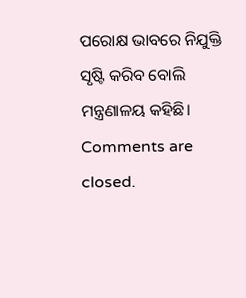ପରୋକ୍ଷ ଭାବରେ ନିଯୁକ୍ତି ସୃଷ୍ଟି କରିବ ବୋଲି ମନ୍ତ୍ରଣାଳୟ କହିଛି।
Comments are closed.